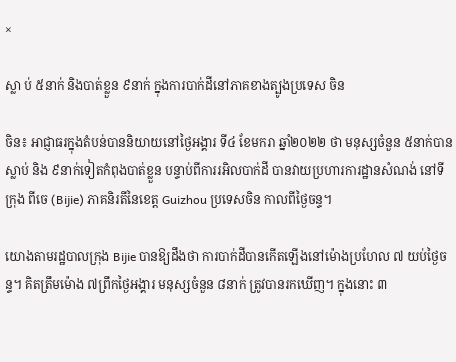×

ស្លា ប់ ៥នាក់ និងបាត់ខ្លួន ៩នាក់ ក្នុងការបាក់ដីនៅភាគខាងត្បូងប្រទេស ចិន

ចិន៖ អាជ្ញាធរក្នុងតំបន់បាននិយាយនៅថ្ងៃអង្គារ ទី៤ ខែមករា ឆ្នាំ២០២២ ថា មនុស្សចំនួន ៥នាក់បានស្លាប់ និង ៩នាក់ទៀតកំពុងបាត់ខ្លួន បន្ទាប់ពីការរអិលបាក់ដី បានវាយប្រហារការដ្ឋានសំណង់ នៅទីក្រុង ពីចេ (Bijie) ភាគនិរតីនៃខេត្ត Guizhou ប្រទេសចិន កាលពីថ្ងៃចន្ទ។

យោងតាមរដ្ឋបាលក្រុង Bijie បានឱ្យដឹងថា ការបាក់ដីបានកើតឡើងនៅម៉ោងប្រហែល ៧ យប់ថ្ងៃចន្ទ។ គិតត្រឹមម៉ោង ៧ព្រឹកថ្ងៃអង្គារ មនុស្សចំនួន ៨នាក់ ត្រូវបានរកឃើញ។ ក្នុងនោះ ៣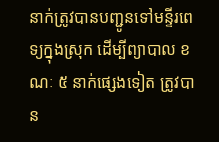នាក់ត្រូវបានបញ្ជូនទៅមន្ទីរពេទ្យក្នុងស្រុក ដើម្បីព្យាបាល ខណៈ ៥ នាក់ផ្សេងទៀត ត្រូវបាន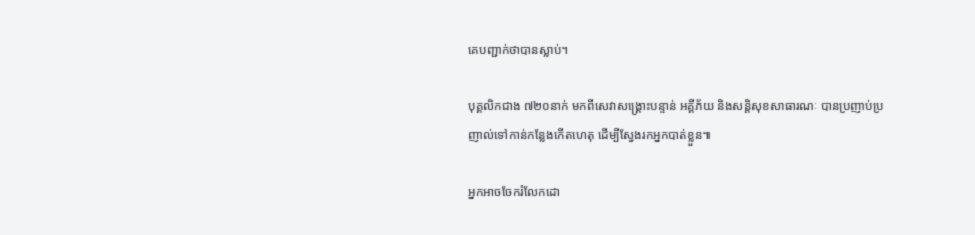គេបញ្ជាក់ថាបានស្លាប់។

បុគ្គលិកជាង ៧២០នាក់ មកពីសេវាសង្គ្រោះបន្ទាន់ អគ្គីភ័យ និងសន្តិសុខសាធារណៈ បានប្រញាប់ប្រញាល់ទៅកាន់កន្លែងកើតហេតុ ដើម្បីស្វែងរកអ្នកបាត់ខ្លួន៕

អ្នកអាចចែករំលែកដោ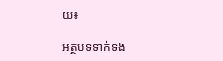យ៖

អត្ថបទទាក់ទង